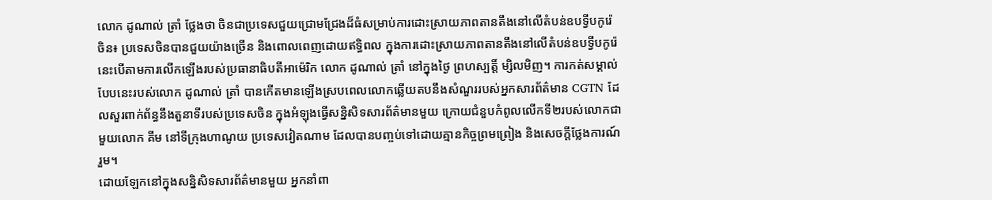លោក ដូណាល់ ត្រាំ ថ្លែងថា ចិនជាប្រទេសជួយជ្រោមជ្រែងដ៏ធំសម្រាប់ការដោះស្រាយភាពតានតឹងនៅលើតំបន់ឧបទ្វីបកូរ៉េ
ចិន៖ ប្រទេសចិនបានជួយយ៉ាងច្រើន និងពោលពេញដោយឥទ្ធិពល ក្នុងការដោះស្រាយភាពតានតឹងនៅលើតំបន់ឧបទ្វីបកូរ៉េ នេះបើតាមការលើកឡើងរបស់ប្រធានាធិបតីអាម៉េរិក លោក ដូណាល់ ត្រាំ នៅក្នុងថ្ងៃ ព្រហស្បត្តិ៍ ម្សិលមិញ។ ការកត់សម្គាល់បែបនេះរបស់លោក ដូណាល់ ត្រាំ បានកើតមានឡើងស្របពេលលោកឆ្លើយតបនឹងសំណួររបស់អ្នកសារព័ត៌មាន CGTN ដែលសួរពាក់ព័ន្ធនឹងតួនាទីរបស់ប្រទេសចិន ក្នុងអំឡុងធ្វើសន្និសិទសារព័ត៌មានមួយ ក្រោយជំនួបកំពូលលើកទី២របស់លោកជាមួយលោក គីម នៅទីក្រុងហាណូយ ប្រទេសវៀតណាម ដែលបានបញ្ចប់ទៅដោយគ្មានកិច្ចព្រមព្រៀង និងសេចក្តីថ្លែងការណ៍រួម។
ដោយឡែកនៅក្នុងសន្និសិទសារព័ត៌មានមួយ អ្នកនាំពា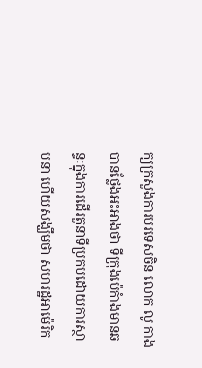ក្យក្រសួងការបរទេសចិន លោក លូ កាង បានថ្លែងអះអាងថា ទីក្រុងប៉េកំាងមានឆន្ទៈក្នុងការដើរតួនាទីប្រកបដោយការស្ថាបនា ហើយសង្ឃឹមថា សហរដ្ឋអាម៉េរិក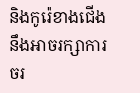និងកូរ៉េខាងជើង នឹងអាចរក្សាការចរ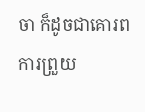ចា ក៏ដូចជាគោរពការព្រួយ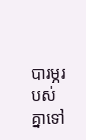បារម្ភរបស់គ្នាទៅ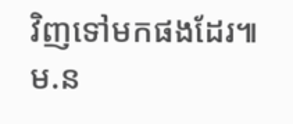វិញទៅមកផងដែរ៕ម.ន